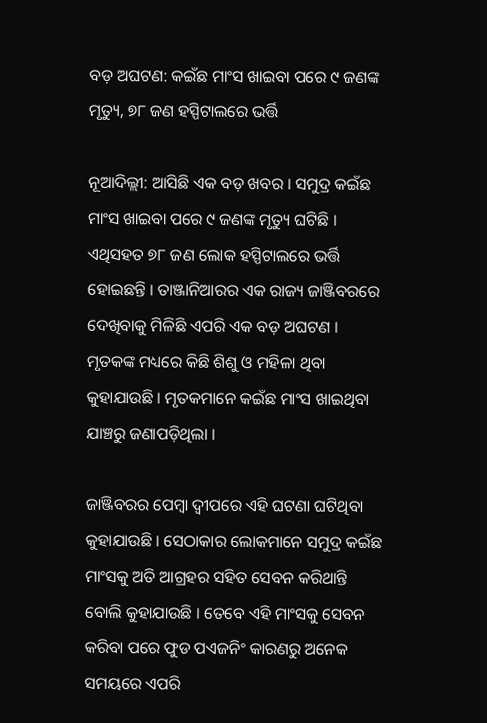ବଡ଼ ଅଘଟଣ: କଇଁଛ ମାଂସ ଖାଇବା ପରେ ୯ ଜଣଙ୍କ ମୃତ୍ୟୁ, ୭୮ ଜଣ ହସ୍ପିଟାଲରେ ଭର୍ତ୍ତି

ନୂଆଦିଲ୍ଲୀ: ଆସିଛି ଏକ ବଡ଼ ଖବର । ସମୁଦ୍ର କଇଁଛ ମାଂସ ଖାଇବା ପରେ ୯ ଜଣଙ୍କ ମୃତ୍ୟୁ ଘଟିଛି । ଏଥିସହତ ୭୮ ଜଣ ଲୋକ ହସ୍ପିଟାଲରେ ଭର୍ତ୍ତି ହୋଇଛନ୍ତି । ତାଞ୍ଜାନିଆରର ଏକ ରାଜ୍ୟ ଜାଞ୍ଜିବରରେ ଦେଖିବାକୁ ମିଳିଛି ଏପରି ଏକ ବଡ଼ ଅଘଟଣ । ମୃତକଙ୍କ ମଧ୍ୟରେ କିଛି ଶିଶୁ ଓ ମହିଳା ଥିବା କୁହାଯାଉଛି । ମୃତକମାନେ କଇଁଛ ମାଂସ ଖାଇଥିବା ଯାଞ୍ଚରୁ ଜଣାପଡ଼ିଥିଲା ।

ଜାଞ୍ଜିବରର ପେମ୍ବା ଦ୍ୱୀପରେ ଏହି ଘଟଣା ଘଟିଥିବା କୁହାଯାଉଛି । ସେଠାକାର ଲୋକମାନେ ସମୁଦ୍ର କଇଁଛ ମାଂସକୁ ଅତି ଆଗ୍ରହର ସହିତ ସେବନ କରିଥାନ୍ତି ବୋଲି କୁହାଯାଉଛି । ତେବେ ଏହି ମାଂସକୁ ସେବନ କରିବା ପରେ ଫୁଡ ପଏଜନିଂ କାରଣରୁ ଅନେକ ସମୟରେ ଏପରି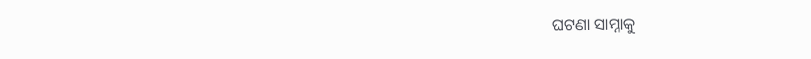ଘଟଣା ସାମ୍ନାକୁ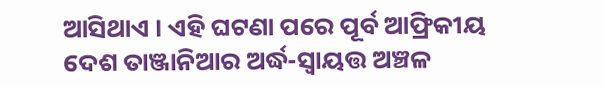ଆସିଥାଏ । ଏହି ଘଟଣା ପରେ ପୂର୍ବ ଆଫ୍ରିକୀୟ ଦେଶ ତାଞ୍ଜାନିଆର ଅର୍ଦ୍ଧ-ସ୍ୱାୟତ୍ତ ଅଞ୍ଚଳ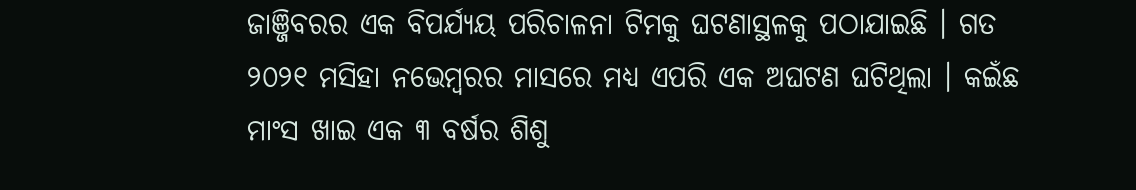ଜାଞ୍ଜିବରର ଏକ ବିପର୍ଯ୍ୟୟ ପରିଚାଳନା ଟିମକୁ ଘଟଣାସ୍ଥଳକୁ ପଠାଯାଇଛି । ଗତ ୨୦୨୧ ମସିହା ନଭେମ୍ବରର ମାସରେ ମଧ୍ୟ ଏପରି ଏକ ଅଘଟଣ ଘଟିଥିଲା । କଇଁଛ ମାଂସ ଖାଇ ଏକ ୩ ବର୍ଷର ଶିଶୁ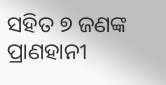ସହିତ ୭ ଜଣଙ୍କ ପ୍ରାଣହାନୀ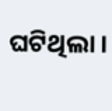ଘଟିଥିଲା ।